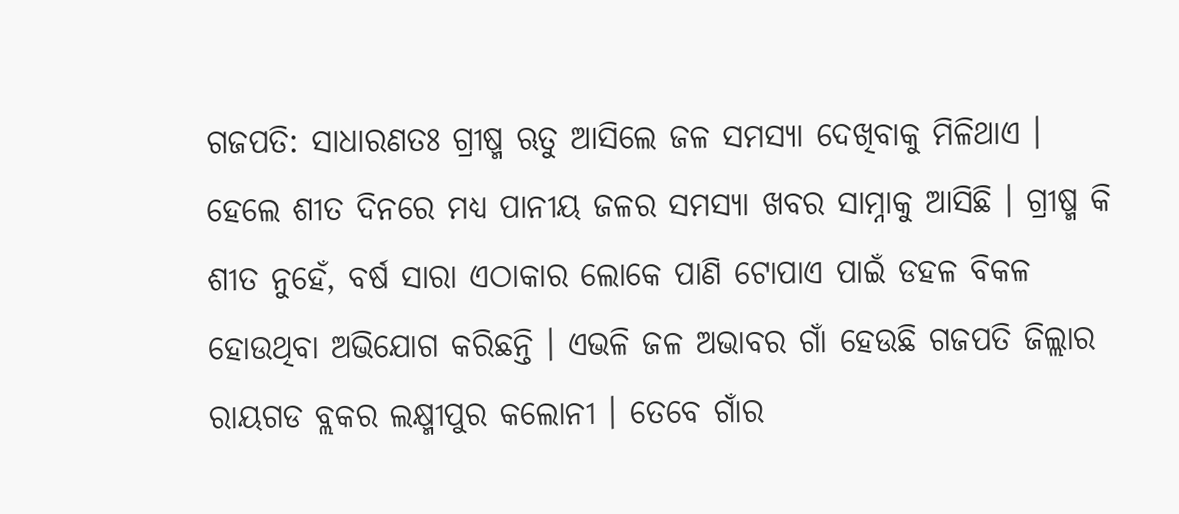ଗଜପତି: ସାଧାରଣତଃ ଗ୍ରୀଷ୍ମ ଋତୁ ଆସିଲେ ଜଳ ସମସ୍ୟା ଦେଖିବାକୁ ମିଳିଥାଏ । ହେଲେ ଶୀତ ଦିନରେ ମଧ୍ୟ ପାନୀୟ ଜଳର ସମସ୍ୟା ଖବର ସାମ୍ନାକୁ ଆସିଛି । ଗ୍ରୀଷ୍ମ କି ଶୀତ ନୁହେଁ, ବର୍ଷ ସାରା ଏଠାକାର ଲୋକେ ପାଣି ଟୋପାଏ ପାଇଁ ଡହଳ ବିକଳ ହୋଉଥିବା ଅଭିଯୋଗ କରିଛନ୍ତି । ଏଭଳି ଜଳ ଅଭାବର ଗାଁ ହେଉଛି ଗଜପତି ଜିଲ୍ଲାର ରାୟଗଡ ବ୍ଲକର ଲକ୍ଷ୍ମୀପୁର କଲୋନୀ । ତେବେ ଗାଁର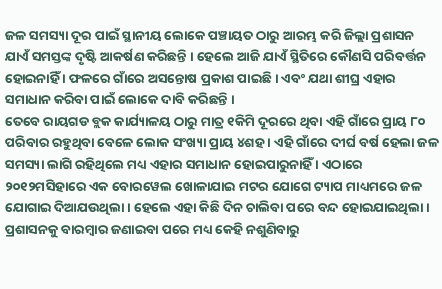ଜଳ ସମସ୍ୟା ଦୂର ପାଇଁ ସ୍ଥାନୀୟ ଲୋକେ ପଞ୍ଚାୟତ ଠାରୁ ଆରମ୍ଭ କରି ଜିଲ୍ଲା ପ୍ରଶାସନ ଯାଏଁ ସମସ୍ତଙ୍କ ଦୃଷ୍ଟି ଆକର୍ଷଣ କରିଛନ୍ତି । ହେଲେ ଆଜି ଯାଏଁ ସ୍ଥିତିରେ କୌଣସି ପରିବର୍ତ୍ତନ ହୋଇନାହିଁ । ଫଳରେ ଗାଁରେ ଅସନ୍ତୋଷ ପ୍ରକାଶ ପାଇଛି । ଏବଂ ଯଥା ଶୀଘ୍ର ଏହାର ସମାଧାନ କରିବା ପାଇଁ ଲୋକେ ଦାବି କରିଛନ୍ତି ।
ତେବେ ରାୟଗଡ ବ୍ଲକ କାର୍ଯ୍ୟାଳୟ ଠାରୁ ମାତ୍ର ୧କିମି ଦୂରରେ ଥିବା ଏହି ଗାଁରେ ପ୍ରାୟ ୮୦ ପରିବାର ରହୁଥିବା ବେଳେ ଲୋକ ସଂଖ୍ୟା ପ୍ରାୟ ୪ଶହ । ଏହି ଗାଁରେ ଦୀର୍ଘ ବର୍ଷ ହେଲା ଜଳ ସମସ୍ୟା ଲାଗି ରହିଥିଲେ ମଧ୍ୟ ଏହାର ସମାଧାନ ହୋଇପାରୁନାହିଁ । ଏଠାରେ ୨୦୧୨ମସିହାରେ ଏକ ବୋରୱେଲ ଖୋଳାଯାଇ ମଟର ଯୋଗେ ଟ୍ୟାପ ମାଧ୍ୟମରେ ଜଳ ଯୋଗାଇ ଦିଆଯଉଥିଲା । ହେଲେ ଏହା କିଛି ଦିନ ଚାଲିବା ପରେ ବନ୍ଦ ହୋଇଯାଇଥିଲା । ପ୍ରଶାସନକୁ ବାରମ୍ବାର ଜଣାଇବା ପରେ ମଧ୍ୟ କେହି ନଶୁଣିବାରୁ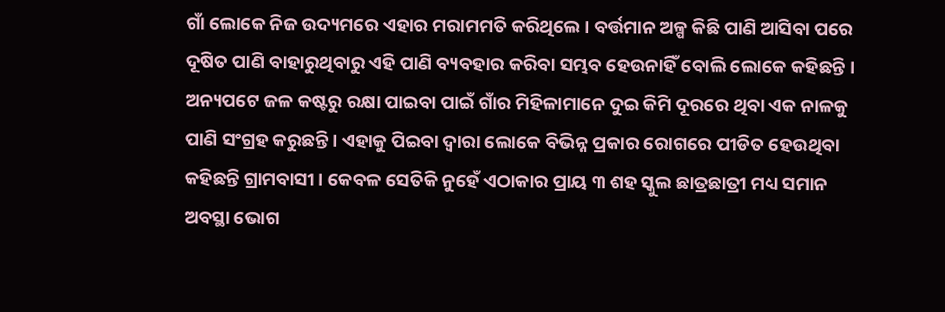ଗାଁ ଲୋକେ ନିଜ ଉଦ୍ୟମରେ ଏହାର ମରାମମତି କରିଥିଲେ । ବର୍ତ୍ତମାନ ଅଳ୍ପ କିଛି ପାଣି ଆସିବା ପରେ ଦୂଷିତ ପାଣି ବାହାରୁଥିବାରୁ ଏହି ପାଣି ବ୍ୟବହାର କରିବା ସମ୍ଭବ ହେଉନାହିଁ ବୋଲି ଲୋକେ କହିଛନ୍ତି ।
ଅନ୍ୟପଟେ ଜଳ କଷ୍ଟରୁ ରକ୍ଷା ପାଇବା ପାଇଁ ଗାଁର ମିହିଳାମାନେ ଦୁଇ କିମି ଦୂରରେ ଥିବା ଏକ ନାଳକୁ ପାଣି ସଂଗ୍ରହ କରୁଛନ୍ତି । ଏହାକୁ ପିଇବା ଦ୍ୱାରା ଲୋକେ ବିଭିନ୍ନ ପ୍ରକାର ରୋଗରେ ପୀଡିତ ହେଉଥିବା କହିଛନ୍ତି ଗ୍ରାମବାସୀ । କେବଳ ସେତିକି ନୁହେଁ ଏଠାକାର ପ୍ରାୟ ୩ ଶହ ସ୍କୁଲ ଛାତ୍ରଛାତ୍ରୀ ମଧ୍ୟ ସମାନ ଅବସ୍ଥା ଭୋଗ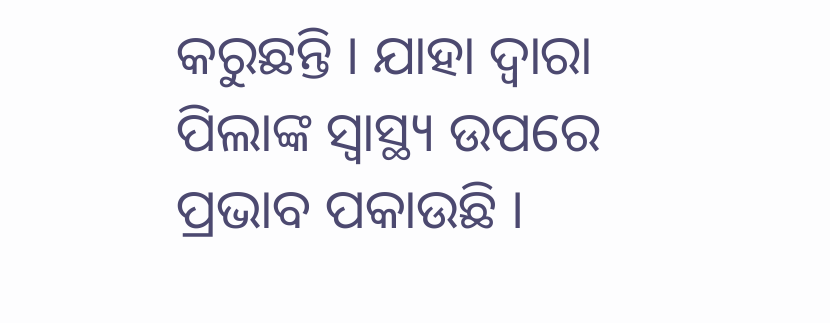କରୁଛନ୍ତି । ଯାହା ଦ୍ବାରା ପିଲାଙ୍କ ସ୍ବାସ୍ଥ୍ୟ ଉପରେ ପ୍ରଭାବ ପକାଉଛି ।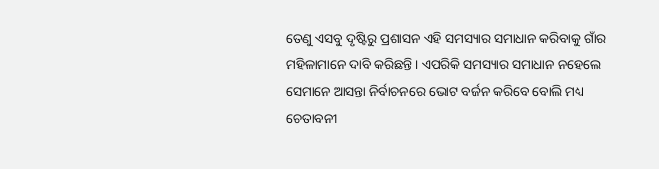ତେଣୁ ଏସବୁ ଦୃଷ୍ଟିରୁ ପ୍ରଶାସନ ଏହି ସମସ୍ୟାର ସମାଧାନ କରିବାକୁ ଗାଁର ମହିଳାମାନେ ଦାବି କରିଛନ୍ତି । ଏପରିକି ସମସ୍ୟାର ସମାଧାନ ନହେଲେ ସେମାନେ ଆସନ୍ତା ନିର୍ବାଚନରେ ଭୋଟ ବର୍ଜନ କରିବେ ବୋଲି ମଧ୍ୟ ଚେତାବନୀ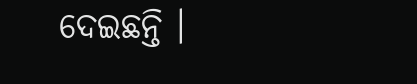ଦେଇଛନ୍ତି ।